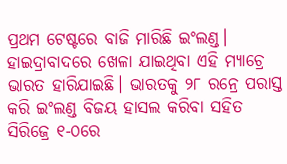ପ୍ରଥମ ଟେଷ୍ଟରେ ବାଜି ମାରିଛି ଇଂଲଣ୍ଡ। ହାଇଦ୍ରାବାଦରେ ଖେଳା ଯାଇଥିବା ଏହି ମ୍ୟାଚ୍ରେ ଭାରତ ହାରିଯାଇଛି। ଭାରତକୁ ୨୮ ରନ୍ରେ ପରାସ୍ତ କରି ଇଂଲଣ୍ଡ ବିଜୟ ହାସଲ କରିବା ସହିତ ସିରିଜ୍ରେ ୧-୦ରେ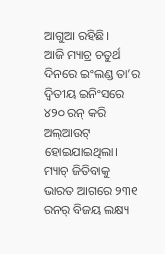ଆଗୁଆ ରହିଛି।
ଆଜି ମ୍ୟାଚ୍ର ଚତୁର୍ଥ ଦିନରେ ଇଂଲଣ୍ଡ ତା’ର ଦ୍ୱିତୀୟ ଇନିଂସରେ ୪୨୦ ରନ୍ କରି ଅଲ୍ଆଉଟ୍ ହୋଇଯାଇଥିଲା। ମ୍ୟାଚ୍ ଜିତିବାକୁ ଭାରତ ଆଗରେ ୨୩୧ ରନର୍ ବିଜୟ ଲକ୍ଷ୍ୟ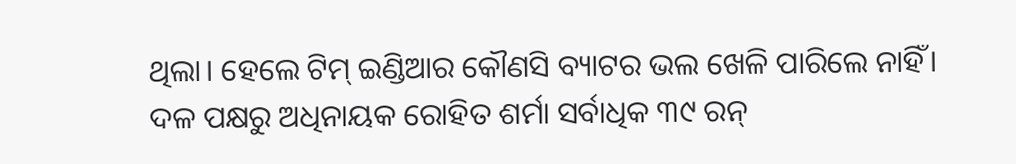ଥିଲା। ହେଲେ ଟିମ୍ ଇଣ୍ଡିଆର କୌଣସି ବ୍ୟାଟର ଭଲ ଖେଳି ପାରିଲେ ନାହିଁ।
ଦଳ ପକ୍ଷରୁ ଅଧିନାୟକ ରୋହିତ ଶର୍ମା ସର୍ବାଧିକ ୩୯ ରନ୍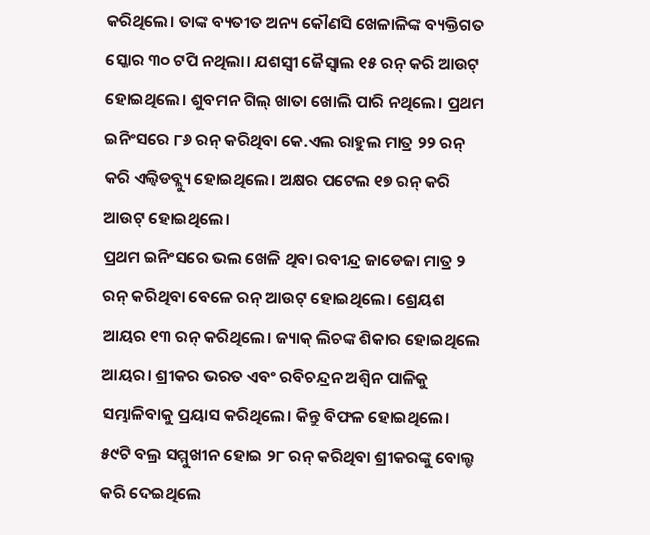କରିଥିଲେ। ତାଙ୍କ ବ୍ୟତୀତ ଅନ୍ୟ କୌଣସି ଖେଳାଳିଙ୍କ ବ୍ୟକ୍ତିଗତ ସ୍କୋର ୩୦ ଟପି ନଥିଲା। ଯଶସ୍ୱୀ ଜୈସ୍ୱାଲ ୧୫ ରନ୍ କରି ଆଉଟ୍ ହୋଇଥିଲେ। ଶୁବମନ ଗିଲ୍ ଖାତା ଖୋଲି ପାରି ନଥିଲେ। ପ୍ରଥମ ଇନିଂସରେ ୮୬ ରନ୍ କରିଥିବା କେ.ଏଲ ରାହୁଲ ମାତ୍ର ୨୨ ରନ୍ କରି ଏଲ୍ବିଡବ୍ଲ୍ୟୁ ହୋଇଥିଲେ। ଅକ୍ଷର ପଟେଲ ୧୭ ରନ୍ କରି ଆଉଟ୍ ହୋଇଥିଲେ।
ପ୍ରଥମ ଇନିଂସରେ ଭଲ ଖେଳି ଥିବା ରବୀନ୍ଦ୍ର ଜାଡେଜା ମାତ୍ର ୨ ରନ୍ କରିଥିବା ବେଳେ ରନ୍ ଆଉଟ୍ ହୋଇଥିଲେ। ଶ୍ରେୟଶ ଆୟର ୧୩ ରନ୍ କରିଥିଲେ। ଜ୍ୟାକ୍ ଲିଚଙ୍କ ଶିକାର ହୋଇଥିଲେ ଆୟର। ଶ୍ରୀକର ଭରତ ଏବଂ ରବିଚନ୍ଦ୍ରନ ଅଶ୍ୱିନ ପାଳିକୁ ସମ୍ଭାଳିବାକୁ ପ୍ରୟାସ କରିଥିଲେ। କିନ୍ତୁ ବିଫଳ ହୋଇଥିଲେ। ୫୯ଟି ବଲ୍ର ସମ୍ମୁଖୀନ ହୋଇ ୨୮ ରନ୍ କରିଥିବା ଶ୍ରୀକରଙ୍କୁ ବୋଲ୍ଡ କରି ଦେଇଥିଲେ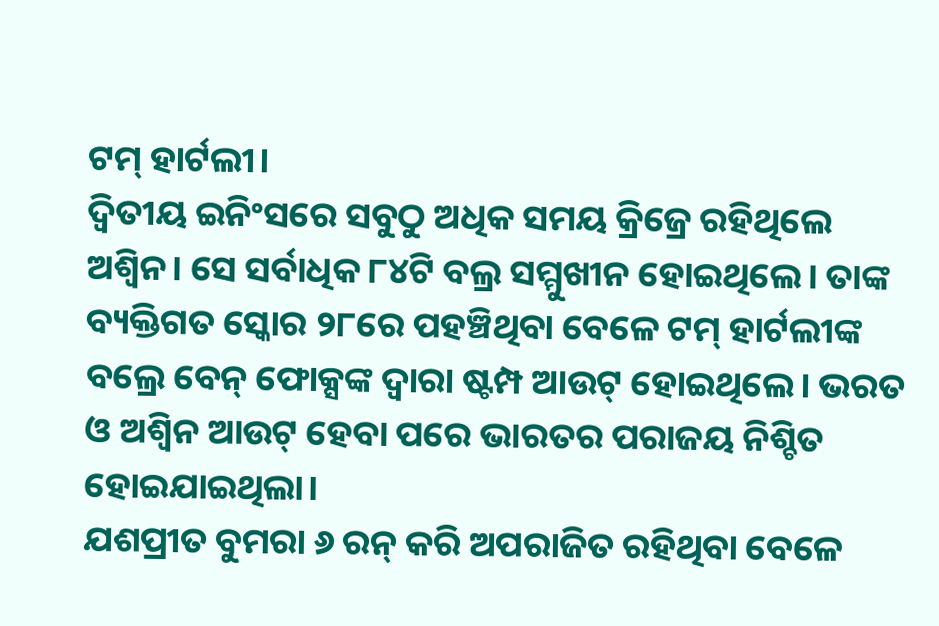ଟମ୍ ହାର୍ଟଲୀ।
ଦ୍ୱିତୀୟ ଇନିଂସରେ ସବୁଠୁ ଅଧିକ ସମୟ କ୍ରିଜ୍ରେ ରହିଥିଲେ ଅଶ୍ୱିନ। ସେ ସର୍ବାଧିକ ୮୪ଟି ବଲ୍ର ସମ୍ମୁଖୀନ ହୋଇଥିଲେ। ତାଙ୍କ ବ୍ୟକ୍ତିଗତ ସ୍କୋର ୨୮ରେ ପହଞ୍ଚିଥିବା ବେଳେ ଟମ୍ ହାର୍ଟଲୀଙ୍କ ବଲ୍ରେ ବେନ୍ ଫୋକ୍ସଙ୍କ ଦ୍ୱାରା ଷ୍ଟମ୍ପ ଆଉଟ୍ ହୋଇଥିଲେ। ଭରତ ଓ ଅଶ୍ୱିନ ଆଉଟ୍ ହେବା ପରେ ଭାରତର ପରାଜୟ ନିଶ୍ଚିତ ହୋଇଯାଇଥିଲା।
ଯଶପ୍ରୀତ ବୁମରା ୬ ରନ୍ କରି ଅପରାଜିତ ରହିଥିବା ବେଳେ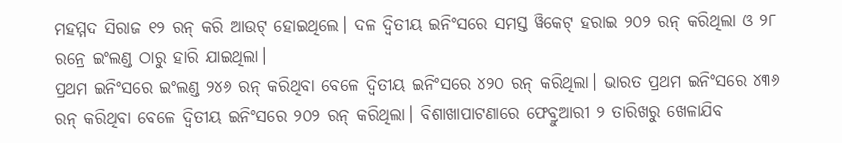ମହମ୍ମଦ ସିରାଜ ୧୨ ରନ୍ କରି ଆଉଟ୍ ହୋଇଥିଲେ। ଦଳ ଦ୍ୱିତୀୟ ଇନିଂସରେ ସମସ୍ତ ୱିକେଟ୍ ହରାଇ ୨୦୨ ରନ୍ କରିଥିଲା ଓ ୨୮ ରନ୍ରେ ଇଂଲଣ୍ଡ ଠାରୁ ହାରି ଯାଇଥିଲା।
ପ୍ରଥମ ଇନିଂସରେ ଇଂଲଣ୍ଡ ୨୪୬ ରନ୍ କରିଥିବା ବେଳେ ଦ୍ୱିତୀୟ ଇନିଂସରେ ୪୨୦ ରନ୍ କରିଥିଲା। ଭାରତ ପ୍ରଥମ ଇନିଂସରେ ୪୩୬ ରନ୍ କରିଥିବା ବେଳେ ଦ୍ୱିତୀୟ ଇନିଂସରେ ୨୦୨ ରନ୍ କରିଥିଲା। ବିଶାଖାପାଟଣାରେ ଫେବ୍ରୁଆରୀ ୨ ତାରିଖରୁ ଖେଳାଯିବ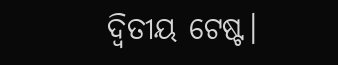ଦ୍ୱିତୀୟ ଟେଷ୍ଟ।